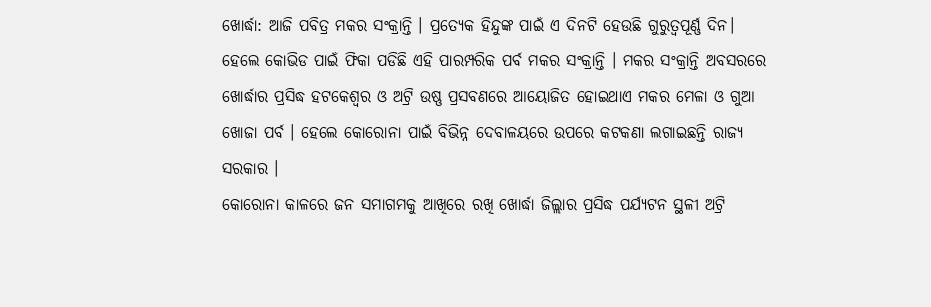ଖୋର୍ଦ୍ଧା: ଆଜି ପବିତ୍ର ମକର ସଂକ୍ରାନ୍ତି । ପ୍ରତ୍ୟେକ ହିନ୍ଦୁଙ୍କ ପାଇଁ ଏ ଦିନଟି ହେଉଛି ଗୁରୁତ୍ବପୂର୍ଣ୍ଣ ଦିନ। ହେଲେ କୋଭିଡ ପାଇଁ ଫିକା ପଡିଛି ଏହି ପାରମ୍ପରିକ ପର୍ବ ମକର ସଂକ୍ରାନ୍ତି । ମକର ସଂକ୍ରାନ୍ତି ଅବସରରେ ଖୋର୍ଦ୍ଧାର ପ୍ରସିଦ୍ଧ ହଟକେଶ୍ଵର ଓ ଅଟ୍ରି ଉଷ୍ଣ ପ୍ରସବଣରେ ଆୟୋଜିତ ହୋଇଥାଏ ମକର ମେଳା ଓ ଗୁଆ ଖୋଜା ପର୍ବ । ହେଲେ କୋରୋନା ପାଇଁ ବିଭିନ୍ନ ଦେବାଳୟରେ ଉପରେ କଟକଣା ଲଗାଇଛନ୍ତି ରାଜ୍ୟ ସରକାର ।
କୋରୋନା କାଳରେ ଜନ ସମାଗମକୁ ଆଖିରେ ରଖି ଖୋର୍ଦ୍ଧା ଜିଲ୍ଲାର ପ୍ରସିଦ୍ଧ ପର୍ଯ୍ୟଟନ ସ୍ଥଳୀ ଅଟ୍ରି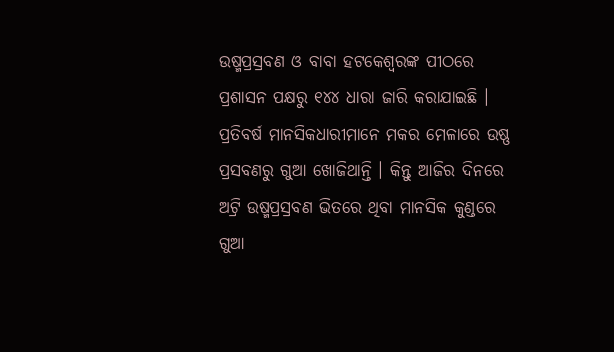ଉଷ୍ମପ୍ରସ୍ରବଣ ଓ ବାବା ହଟକେଶ୍ବରଙ୍କ ପୀଠରେ ପ୍ରଶାସନ ପକ୍ଷରୁ ୧୪୪ ଧାରା ଜାରି କରାଯାଇଛି । ପ୍ରତିବର୍ଷ ମାନସିକଧାରୀମାନେ ମକର ମେଳାରେ ଉଷ୍ଣ ପ୍ରସବଣରୁ ଗୁଆ ଖୋଜିଥାନ୍ତି । କିନ୍ତୁ ଆଜିର ଦିନରେ ଅଟ୍ରି ଉଷ୍ମପ୍ରସ୍ରବଣ ଭିତରେ ଥିବା ମାନସିକ କୁଣ୍ଡରେ ଗୁଆ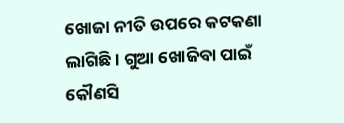ଖୋଜା ନୀତି ଉପରେ କଟକଣା ଲାଗିଛି । ଗୁଆ ଖୋଜିବା ପାଇଁ କୌଣସି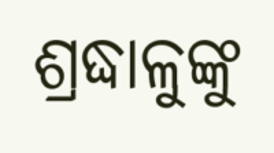ଶ୍ରଦ୍ଧାଳୁଙ୍କୁ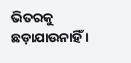ଭିତରକୁ ଛଡ଼ାଯାଉନାହିଁ ।